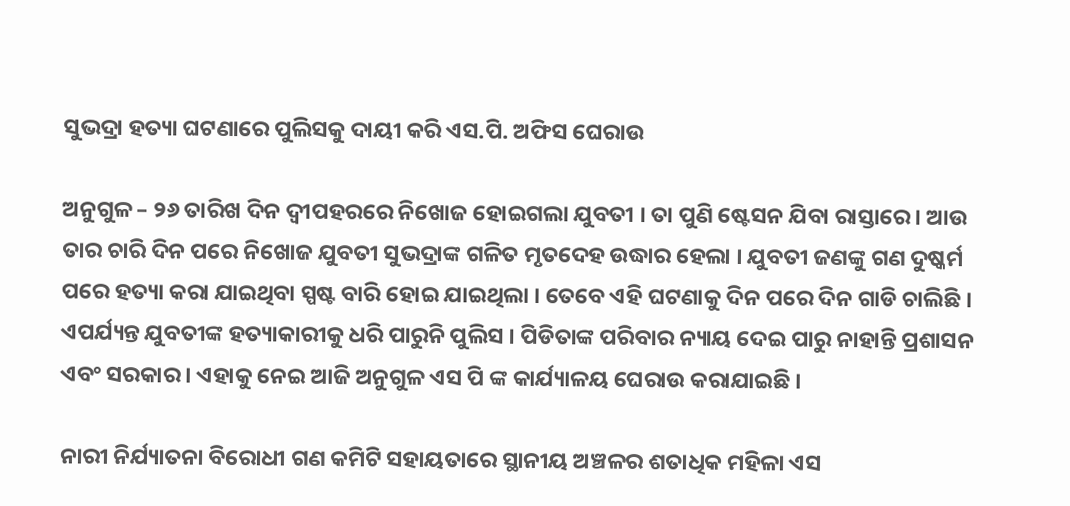ସୁଭଦ୍ରା ହତ୍ୟା ଘଟଣାରେ ପୁଲିସକୁ ଦାୟୀ କରି ଏସ.ପି. ଅଫିସ ଘେରାଉ

ଅନୁଗୁଳ – ୨୬ ତାରିଖ ଦିନ ଦ୍ବୀପହରରେ ନିଖୋଜ ହୋଇଗଲା ଯୁବତୀ । ତା ପୁଣି ଷ୍ଟେସନ ଯିବା ରାସ୍ତାରେ । ଆଉ ତାର ଚାରି ଦିନ ପରେ ନିଖୋଜ ଯୁବତୀ ସୁଭଦ୍ରାଙ୍କ ଗଳିତ ମୃତଦେହ ଉଦ୍ଧାର ହେଲା । ଯୁବତୀ ଜଣଙ୍କୁ ଗଣ ଦୁଷ୍କର୍ମ ପରେ ହତ୍ୟା କରା ଯାଇଥିବା ସ୍ପଷ୍ଟ ବାରି ହୋଇ ଯାଇଥିଲା । ତେବେ ଏହି ଘଟଣାକୁ ଦିନ ପରେ ଦିନ ଗାଡି ଚାଲିଛି । ଏପର୍ଯ୍ୟନ୍ତ ଯୁବତୀଙ୍କ ହତ୍ୟାକାରୀକୁ ଧରି ପାରୁନି ପୁଲିସ । ପିଡିତାଙ୍କ ପରିବାର ନ୍ୟାୟ ଦେଇ ପାରୁ ନାହାନ୍ତି ପ୍ରଶାସନ ଏବଂ ସରକାର । ଏହାକୁ ନେଇ ଆଜି ଅନୁଗୁଳ ଏସ ପି ଙ୍କ କାର୍ଯ୍ୟାଳୟ ଘେରାଉ କରାଯାଇଛି ।

ନାରୀ ନିର୍ଯ୍ୟାତନା ବିରୋଧୀ ଗଣ କମିଟି ସହାୟତାରେ ସ୍ଥାନୀୟ ଅଞ୍ଚଳର ଶତାଧିକ ମହିଳା ଏସ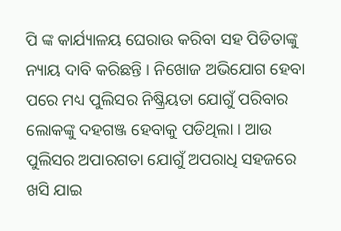ପି ଙ୍କ କାର୍ଯ୍ୟାଳୟ ଘେରାଉ କରିବା ସହ ପିଡିତାଙ୍କୁ ନ୍ୟାୟ ଦାବି କରିଛନ୍ତି । ନିଖୋଜ ଅଭିଯୋଗ ହେବା ପରେ ମଧ୍ୟ ପୁଲିସର ନିଷ୍କ୍ରିୟତା ଯୋଗୁଁ ପରିବାର ଲୋକଙ୍କୁ ଦହଗଞ୍ଜ ହେବାକୁ ପଡିଥିଲା । ଆଉ ପୁଲିସର ଅପାରଗତା ଯୋଗୁଁ ଅପରାଧି ସହଜରେ ଖସି ଯାଇ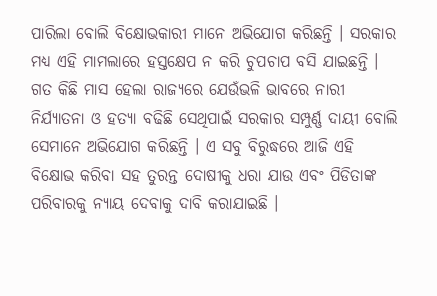ପାରିଲା ବୋଲି ବିକ୍ଷୋଭକାରୀ ମାନେ ଅଭିଯୋଗ କରିଛନ୍ତି । ସରକାର ମଧ୍ୟ ଏହି ମାମଲାରେ ହସ୍ତକ୍ଷେପ ନ କରି ଚୁପଚାପ ବସି ଯାଇଛନ୍ତି । ଗତ କିଛି ମାସ ହେଲା ରାଜ୍ୟରେ ଯେଉଁଭଳି ଭାବରେ ନାରୀ ନିର୍ଯ୍ୟାତନା ଓ ହତ୍ୟା ବଢିଛି ସେଥିପାଇଁ ସରକାର ସମ୍ପୁର୍ଣ୍ଣ ଦାୟୀ ବୋଲି ସେମାନେ ଅଭିଯୋଗ କରିଛନ୍ତି । ଏ ସବୁ ବିରୁଦ୍ଧରେ ଆଜି ଏହି ବିକ୍ଷୋଭ କରିବା ସହ ତୁରନ୍ତ ଦୋଷୀକୁ ଧରା ଯାଉ ଏବଂ ପିଡିତାଙ୍କ ପରିବାରକୁ ନ୍ୟାୟ ଦେବାକୁ ଦାବି କରାଯାଇଛି ।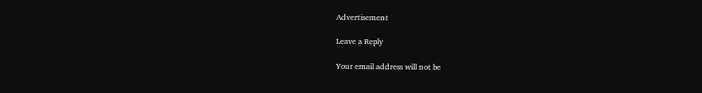Advertisement

Leave a Reply

Your email address will not be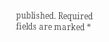published. Required fields are marked *